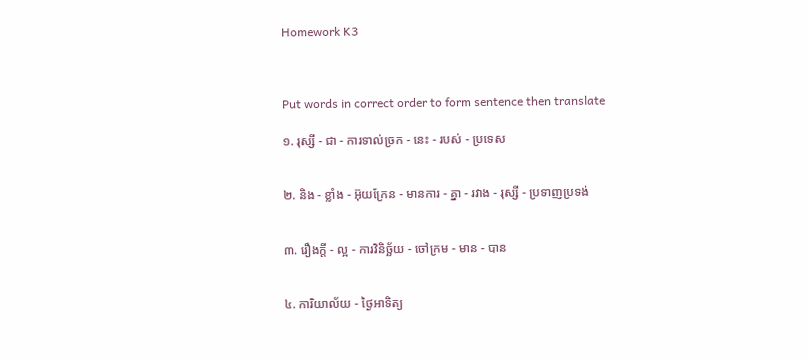Homework K3



Put words in correct order to form sentence then translate

១. រុស្សី - ជា - ការទាល់ច្រក - នេះ - របស់ - ប្រទេស


២. និង - ខ្លាំង - អ៊ុយក្រែន - មានការ - គ្នា - រវាង - រុស្សី - ប្រទាញប្រទង់


៣. រឿងក្ដី - ល្អ - ការវិនិច្ឆ័យ - ចៅក្រម - មាន - បាន


៤. ការិយាល័យ - ថ្ងៃអាទិត្យ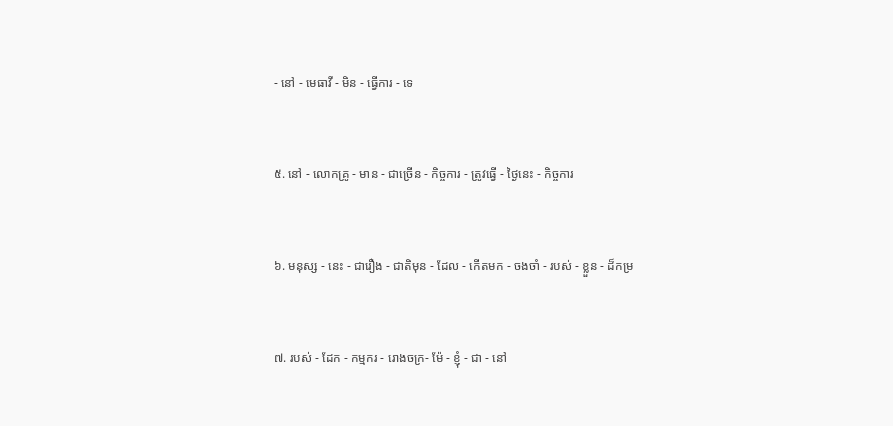- នៅ - មេធាវី - មិន - ធ្វើការ - ទេ


៥. នៅ - លោកគ្រូ - មាន - ជាច្រើន - កិច្ចការ - ត្រូវធ្វើ - ថ្ងៃនេះ - កិច្ចការ


៦. មនុស្ស - នេះ - ជារឿង - ជាតិមុន - ដែល - កើតមក - ចងចាំ - របស់ - ខ្លួន - ដ៏កម្រ


៧. របស់ - ដែក - កម្មករ - រោងចក្រ- ម៉ែ - ខ្ញុំ - ជា - នៅ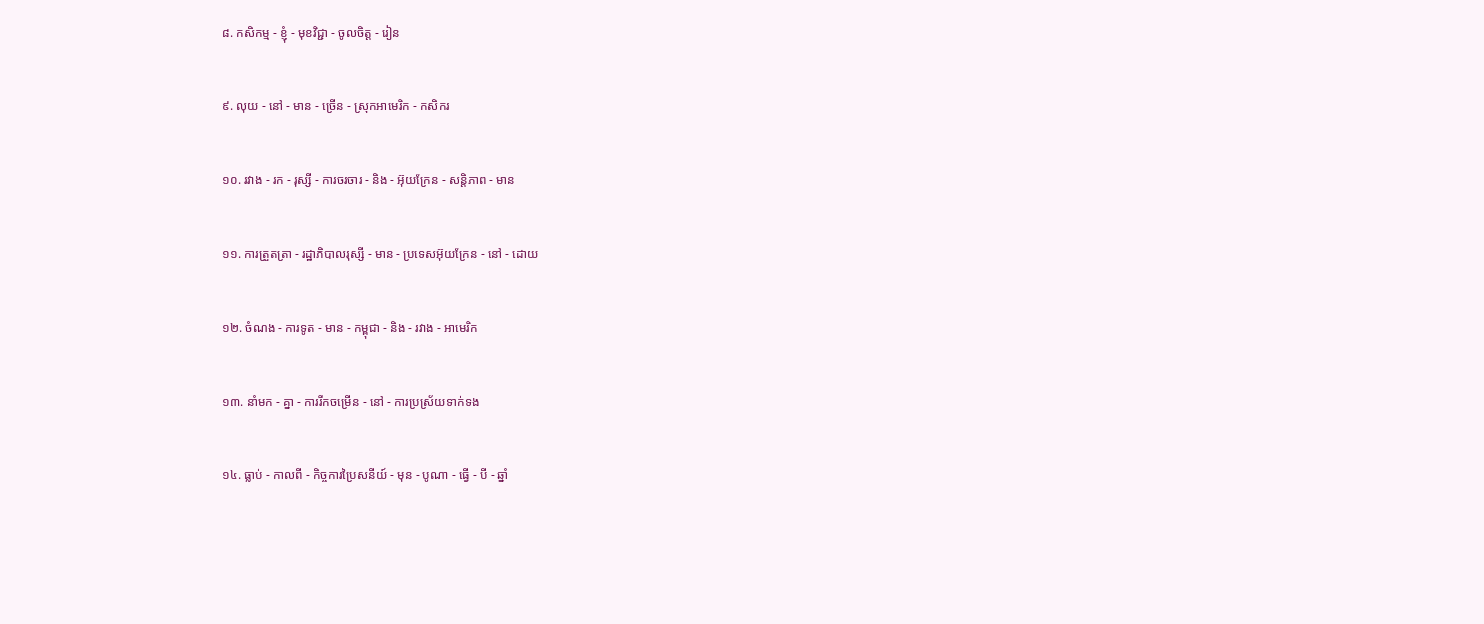៨. កសិកម្ម - ខ្ញុំ - មុខវិជ្ជា - ចូលចិត្ត - រៀន


៩. លុយ - នៅ - មាន - ច្រើន - ស្រុកអាមេរិក - កសិករ


១០. រវាង - រក - រុស្សី - ការចរចារ - និង - អ៊ុយក្រែន - សន្ដិភាព - មាន


១១. ការត្រួតត្រា - រដ្ឋាភិបាលរុស្សី - មាន - ប្រទេសអ៊ុយក្រែន - នៅ - ដោយ


១២. ចំណង - ការទូត - មាន - កម្ពុជា - និង - រវាង - អាមេរិក


១៣. នាំមក - គ្នា - ការរីកចម្រើន - នៅ - ការប្រស្រ័យទាក់ទង


១៤. ធ្លាប់ - កាលពី - កិច្ចការប្រៃសនីយ៍ - មុន - បូណា - ធ្វើ - បី - ឆ្នាំ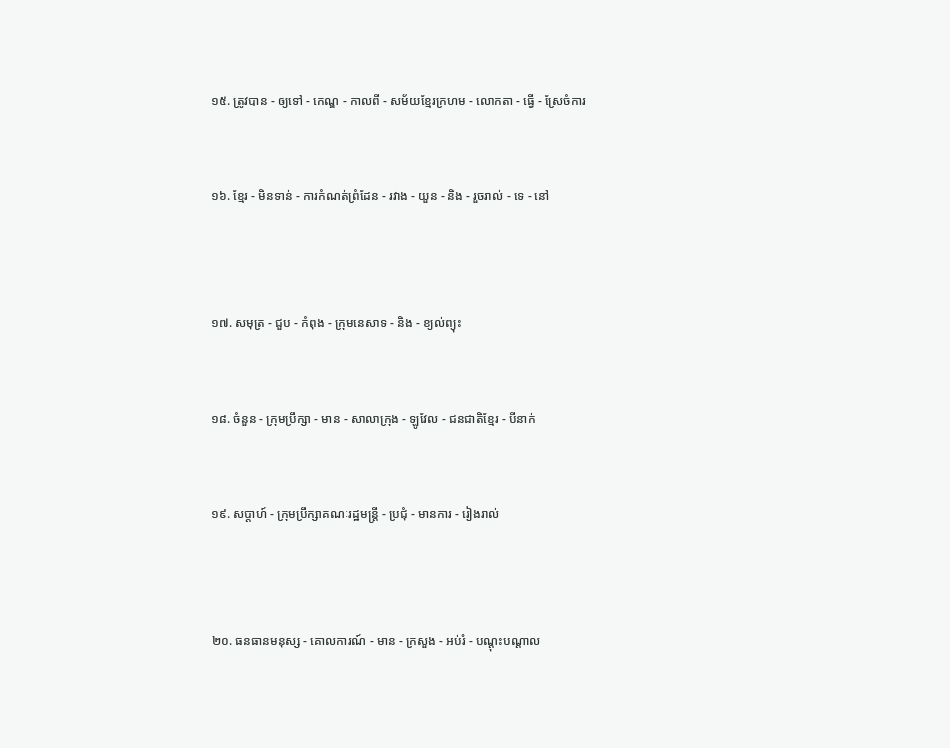១៥. ត្រូវបាន - ឲ្យទៅ - កេណ្ឌ - កាលពី - សម័យខ្មែរក្រហម - លោកតា - ធ្វើ - ស្រែចំការ


១៦. ខ្មែរ - មិនទាន់ - ការកំណត់ព្រំដែន - រវាង - យួន - និង - រួចរាល់ - ទេ - នៅ



១៧. សមុត្រ - ជួប - កំពុង - ក្រុមនេសាទ - និង - ខ្យល់ព្យុះ


១៨. ចំនួន - ក្រុមប្រឹក្សា - មាន - សាលាក្រុង - ឡូវែល - ជនជាតិខ្មែរ - បីនាក់


១៩. សប្ដាហ៍ - ក្រុមប្រឹក្សាគណៈរដ្ឋមន្រ្តី - ប្រជុំ - មានការ - រៀងរាល់



២០. ធនធានមនុស្ស - គោលការណ៍ - មាន - ក្រសួង - អប់រំ - បណ្ដុះបណ្ដាល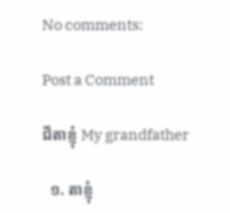No comments:

Post a Comment

ជីតាខ្ញុំ My grandfather

  ១. តាខ្ញុំ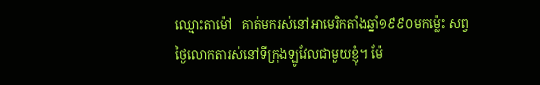ឈ្មោះតាម៉ៅ   គាត់មករស់នៅអាមេរិកតាំងឆ្នាំ១៩៩០មកម្ល៉េះ សព្វថ្ងៃលោកតារស់នៅទីក្រុងឡូវែលជាមួយខ្ញុំ។ ម៉ែ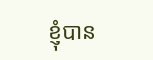ខ្ញុំបាន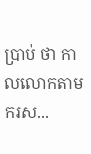ប្រាប់ ថា កាលលោកតាមករស...